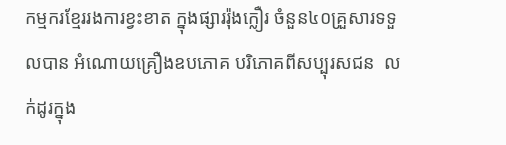កម្មករខ្មែររងការខ្វះខាត ក្នុងផ្សាររ៉ុងក្លឿរ ចំនួន៤០គ្រួសារទទួលបាន អំណោយគ្រឿងឧបភោគ បរិភោគពីសប្បុរសជន  លក់ដូរក្នុង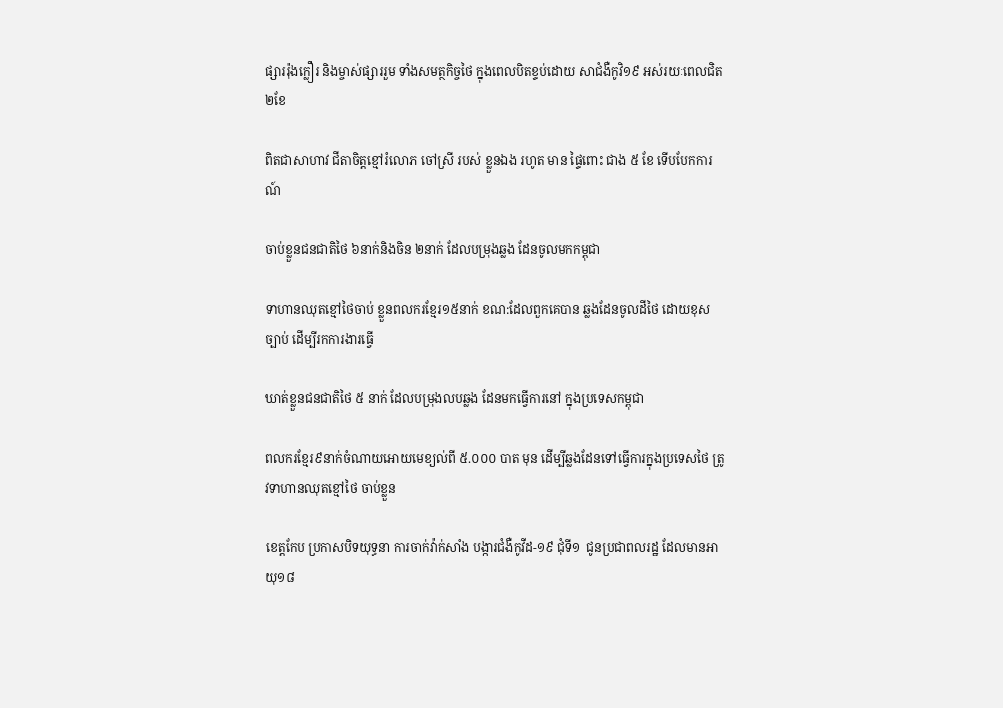ផ្សាររ៉ុងក្លឿរ និងម្ចាស់ផ្សាររួម ទាំងសមត្ថកិច្ចថៃ ក្នុងពេលបិតខ្ទប់ដោយ សាជំងឺកូវិ១៩ អស់រយៈពេលជិត២ខែ

ពិតជាសាហាវ ជីតាចិត្តខ្មៅរំលោភ ចៅស្រី របស់ ខ្លួនឯង រហូត មាន ផ្ទៃពោះ ជាង ៥ ខែ ទើបបែកការណ៍

ចាប់ខ្លួនជនជាតិថៃ ៦នាក់និងចិន ២នាក់ ដែលបម្រុងឆ្លង ដែនចូលមកកម្ពុជា

ទាហានឈុតខ្មៅថៃចាប់ ខ្លួនពលករខ្មែរ១៥នាក់ ខណ:ដែលពួកគេបាន ឆ្លងដែនចូលដីថៃ ដោយខុសច្បាប់ ដើម្បីរកការងារធ្វើ

ឃាត់ខ្លួនជនជាតិថៃ ៥ នាក់ ដែលបម្រុងលបឆ្លង ដែនមកធ្វើការនៅ ក្នុងប្រទេសកម្ពុជា

ពលករខ្មែរ៩នាក់ចំណាយអោយមេខ្យល់ពី ៥.០០០ បាត មុន ដើម្បីឆ្លងដែនទៅធ្វើការក្នុងប្រទេសថៃ ត្រូវទាហានឈុតខ្មៅថៃ ចាប់ខ្លួន

ខេត្តកែប ប្រកាសបិទយុទ្ធនា ការចាក់វ៉ាក់សាំង បង្ការជំងឺកូវីដ-១៩ ជុំទី១  ជូនប្រជាពលរដ្ឋ ដែលមានអាយុ១៨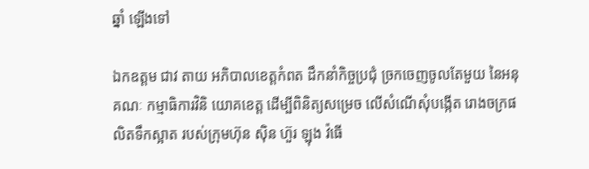ឆ្នាំ ឡើងទៅ

ឯកឧត្តម ជាវ តាយ អភិបាលខេត្តកំពត ដឹកនាំកិច្ចប្រជុំ ច្រកចេញចូលតែមួយ នៃអនុគណៈ កម្មាធិការវិនិ យោគខេត្ត ដើម្បីពិនិត្យសម្រេច លើសំណើសុំបង្កើត រោងចក្រផលិតទឹកស្អាត របស់ក្រុមហ៊ុន ស៊ិន ហ៊ួរ ឡុង វ៉ធើ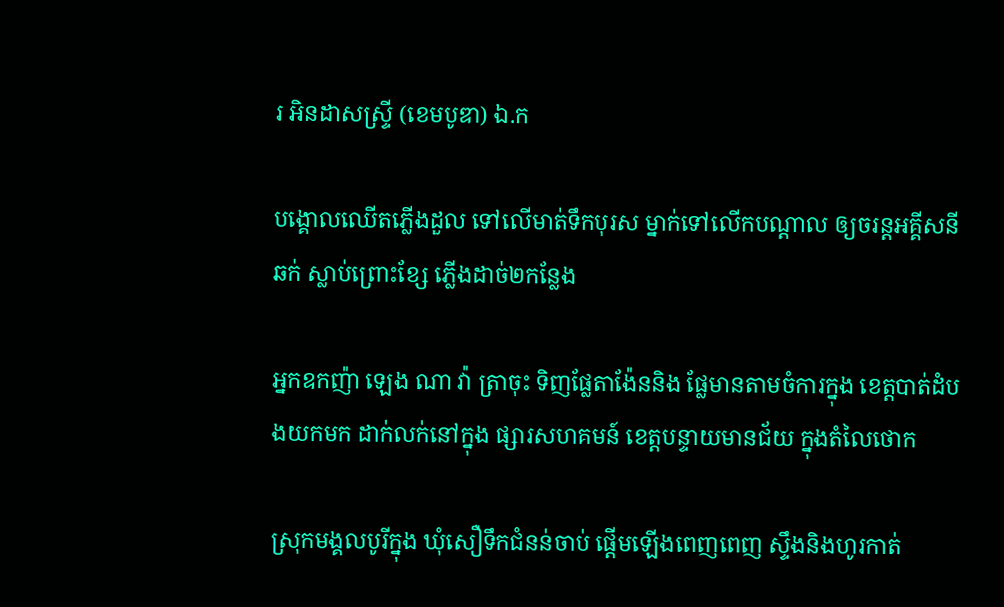រ អិនដាសស្រ្ទី (ខេមបូឌា) ឯ.ក

បង្គោលឈើតភ្លើងដួល ទៅលើមាត់ទឹកបុរស ម្នាក់ទៅលើកបណ្តាល ឲ្យចរន្តអគ្គីសនីឆក់ ស្លាប់ព្រោះខ្សែ ភ្លើងដាច់២កន្លែង

អ្នកឧកញ៉ា ឡេង ណា វ៉ា ត្រាចុះ ទិញផ្លែតាង៉ែននិង ផ្លែមានតាមចំការក្នុង ខេត្តបាត់ដំបងយកមក ដាក់លក់នៅក្នុង ផ្សារសហគមន៍ ខេត្តបន្ទាយមានជ័យ ក្នុងតំលៃថោក

ស្រុកមង្គលបូរីក្នុង ឃុំសឿទឹកជំនន់ចាប់ ផ្តើមឡើងពេញពេញ ស្ទឹងនិងហូរកាត់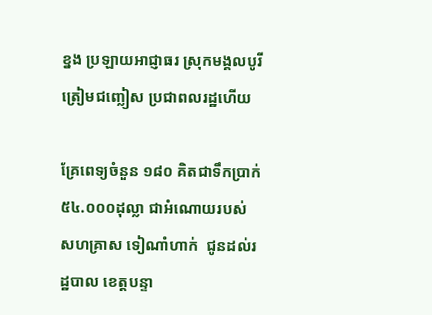ខ្នង ប្រឡាយអាជ្ញាធរ ស្រុកមង្គលបូរី ត្រៀមជញ្លៀស ប្រជាពលរដ្ឋហើយ

គ្រែពេទ្យចំនួន ១៨០ គិតជាទឹកប្រាក់ ៥៤.០០០ដុល្លា ជាអំណោយរបស់ សហគ្រាស ទៀណាំហាក់  ជូនដល់រដ្ឋបាល ខេត្តបន្ទា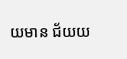យមាន ជ័យយ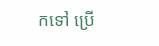កទៅ ប្រើ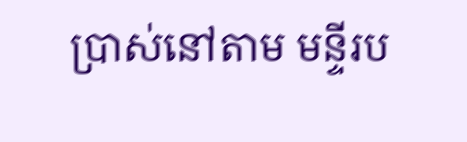ប្រាស់នៅតាម មន្ទីរប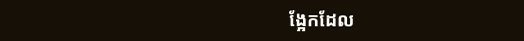ង្អែកដែល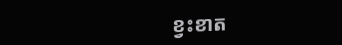ខ្វះខាត